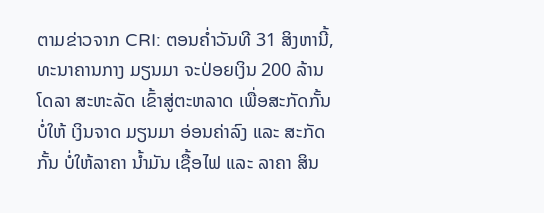ຕາມຂ່າວຈາກ CRI: ຕອນຄ່ຳວັນທີ 31 ສິງຫານີ້, ທະນາຄານກາງ ມຽນມາ ຈະປ່ອຍເງິນ 200 ລ້ານໂດລາ ສະຫະລັດ ເຂົ້າສູ່ຕະຫລາດ ເພື່ອສະກັດກັ້ນ ບໍ່ໃຫ້ ເງິນຈາດ ມຽນມາ ອ່ອນຄ່າລົງ ແລະ ສະກັດກັ້ນ ບໍ່ໃຫ້ລາຄາ ນ້ຳມັນ ເຊື້ອໄຟ ແລະ ລາຄາ ສິນ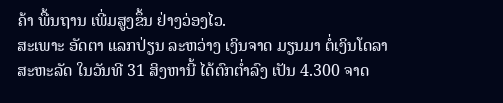ຄ້າ ພື້ນຖານ ເພີ່ມສູງຂຶ້ນ ຢ່າງວ່ອງໄວ.
ສະເພາະ ອັດຕາ ແລກປ່ຽນ ລະຫວ່າງ ເງິນຈາດ ມຽນມາ ຕໍ່ເງິນໂດລາ ສະຫະລັດ ໃນວັນທີ 31 ສິງຫານີ້ ໄດ້ຕົກຕ່ຳລົງ ເປັນ 4.300 ຈາດ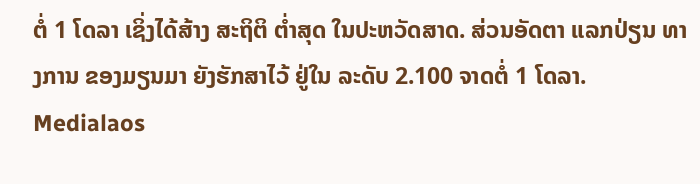ຕໍ່ 1 ໂດລາ ເຊິ່ງໄດ້ສ້າງ ສະຖິຕິ ຕ່ຳສຸດ ໃນປະຫວັດສາດ. ສ່ວນອັດຕາ ແລກປ່ຽນ ທາງການ ຂອງມຽນມາ ຍັງຮັກສາໄວ້ ຢູ່ໃນ ລະດັບ 2.100 ຈາດຕໍ່ 1 ໂດລາ.
Medialaos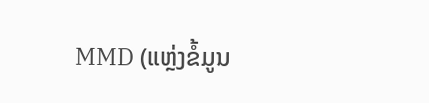MMD (ແຫຼ່ງຂໍ້ມູນ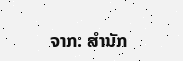ຈາກ: ສຳນັກ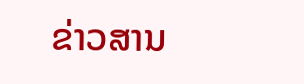ຂ່າວສານ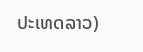ປະເທດລາວ)